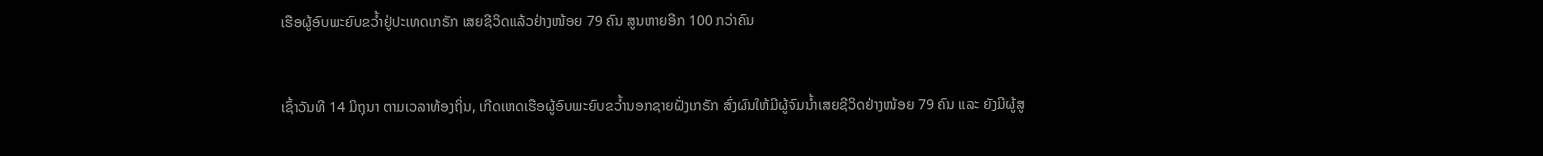ເຮືອຜູ້ອົບພະຍົບຂວໍ້າຢູ່ປະເທດເກຣັກ ເສຍຊີວິດແລ້ວຢ່າງໜ້ອຍ 79 ຄົນ ສູນຫາຍອີກ 100 ກວ່າຄົນ


ເຊົ້າວັນທີ 14 ມິຖຸນາ ຕາມເວລາທ້ອງຖິ່ນ, ເກີດເຫດເຮືອຜູ້ອົບພະຍົບຂວໍ້ານອກຊາຍຝັ່ງເກຣັກ ສົ່ງຜົນໃຫ້ມີຜູ້ຈົມນໍ້າເສຍຊີວິດຢ່າງໜ້ອຍ 79 ຄົນ ແລະ ຍັງມີຜູ້ສູ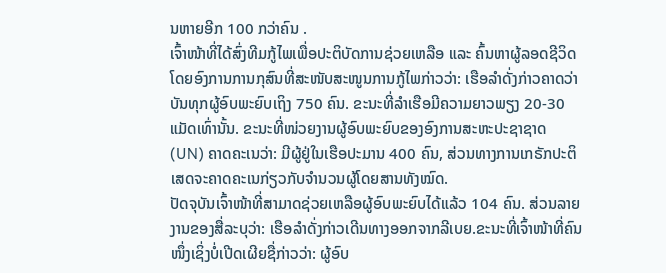ນຫາຍອີກ 100 ກວ່າຄົນ .
ເຈົ້າໜ້າທີ່ໄດ້ສົ່ງທີມກູ້ໄພເພື່ອປະຕິບັດການຊ່ວຍເຫລືອ ແລະ ຄົ້ນຫາຜູ້ລອດຊີວິດ ໂດຍອົງການການກຸສົນທີ່ສະໜັບສະໜູນການກູ້ໄພກ່າວວ່າ: ເຮືອລໍາດັ່ງກ່າວຄາດວ່າບັນທຸກຜູ້ອົບພະຍົບເຖິງ 750 ຄົນ. ຂະນະທີ່ລໍາເຮືອມີຄວາມຍາວພຽງ 20-30 ແມັດເທົ່ານັ້ນ. ຂະນະທີ່ໜ່ວຍງານຜູ້ອົບພະຍົບຂອງອົງການສະຫະປະຊາຊາດ (UN) ຄາດຄະເນວ່າ: ມີຜູ້ຢູ່ໃນເຮືອປະມານ 400 ຄົນ, ສ່ວນທາງການເກຣັກປະຕິເສດຈະຄາດຄະເນກ່ຽວກັບຈໍານວນຜູ້ໂດຍສານທັງໝົດ.
ປັດຈຸບັນເຈົ້າໜ້າທີ່ສາມາດຊ່ວຍເຫລືອຜູ້ອົບພະຍົບໄດ້ແລ້ວ 104 ຄົນ. ສ່ວນລາຍງານຂອງສື່ລະບຸວ່າ: ເຮືອລໍາດັ່ງກ່າວເດີນທາງອອກຈາກລີເບຍ.ຂະນະທີ່ເຈົ້າໜ້າທີ່ຄົນໜຶ່ງເຊິ່ງບໍ່ເປີດເຜີຍຊື່ກ່າວວ່າ: ຜູ້ອົບ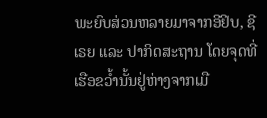ພະຍົບສ່ວນຫລາຍມາຈາກອີຢິບ, ຊີເຣຍ ແລະ ປາກິດສະຖານ ໂດຍຈຸດທີ່ເຮືອຂວໍ້ານັ້ນຢູ່ຫ່າງຈາກເມື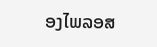ອງໄພລອສ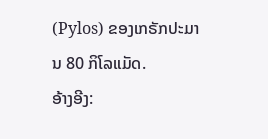(Pylos) ຂອງເກຣັກປະມານ 80 ກິໂລແມັດ.
ອ້າງອີງ: